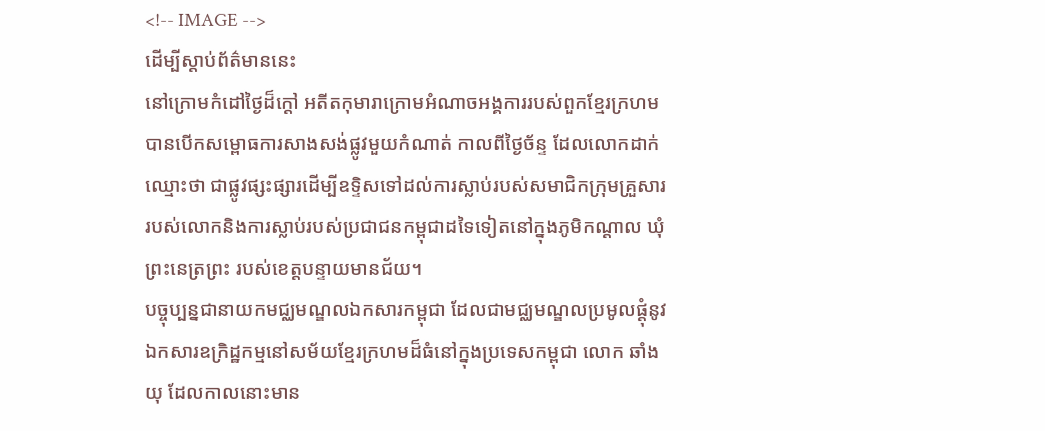<!-- IMAGE -->
ដើម្បីស្តាប់ព័ត៌មាននេះ
នៅក្រោមកំដៅថ្ងៃដ៏ក្ដៅ អតីតកុមារាក្រោមអំណាចអង្គការរបស់ពួកខ្មែរក្រហម
បានបើកសម្ពោធការសាងសង់ផ្លូវមួយកំណាត់ កាលពីថ្ងៃច័ន្ទ ដែលលោកដាក់
ឈ្មោះថា ជាផ្លូវផ្សះផ្សារដើម្បីឧទ្ទិសទៅដល់ការស្លាប់របស់សមាជិកក្រុមគ្រួសារ
របស់លោកនិងការស្លាប់របស់ប្រជាជនកម្ពុជាដទៃទៀតនៅក្នុងភូមិកណ្ដាល ឃុំ
ព្រះនេត្រព្រះ របស់ខេត្តបន្ទាយមានជ័យ។
បច្ចុប្បន្នជានាយកមជ្ឈមណ្ឌលឯកសារកម្ពុជា ដែលជាមជ្ឈមណ្ឌលប្រមូលផ្ដុំនូវ
ឯកសារឧក្រិដ្ឋកម្មនៅសម័យខ្មែរក្រហមដ៏ធំនៅក្នុងប្រទេសកម្ពុជា លោក ឆាំង
យុ ដែលកាលនោះមាន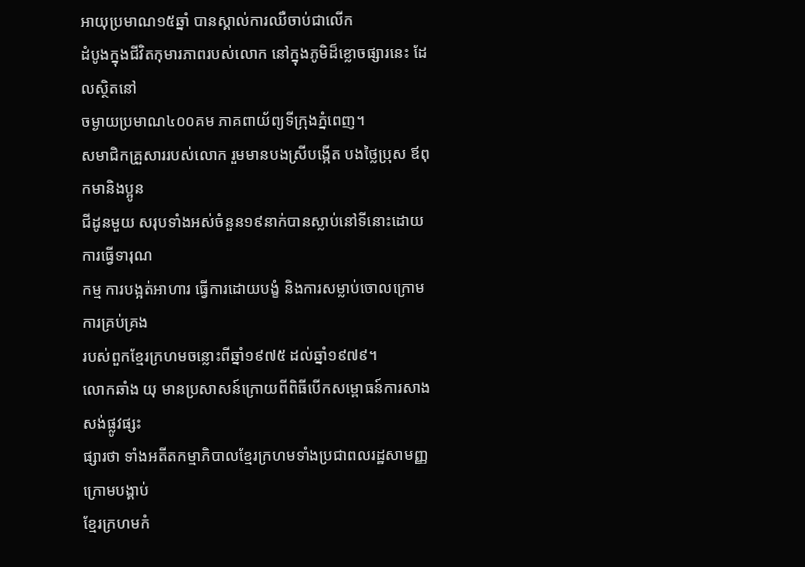អាយុប្រមាណ១៥ឆ្នាំ បានស្គាល់ការឈឺចាប់ជាលើក
ដំបូងក្នុងជីវិតកុមារភាពរបស់លោក នៅក្នុងភូមិដ៏ខ្លោចផ្សារនេះ ដែលស្ថិតនៅ
ចម្ងាយប្រមាណ៤០០គម ភាគពាយ័ព្យទីក្រុងភ្នំពេញ។
សមាជិកគ្រួសាររបស់លោក រួមមានបងស្រីបង្កើត បងថ្លៃប្រុស ឪពុកមានិងប្អូន
ជីដូនមួយ សរុបទាំងអស់ចំនួន១៩នាក់បានស្លាប់នៅទីនោះដោយការធ្វើទារុណ
កម្ម ការបង្អត់អាហារ ធ្វើការដោយបង្ខំ និងការសម្លាប់ចោលក្រោមការគ្រប់គ្រង
របស់ពួកខ្មែរក្រហមចន្លោះពីឆ្នាំ១៩៧៥ ដល់ឆ្នាំ១៩៧៩។
លោកឆាំង យុ មានប្រសាសន៍ក្រោយពីពិធីបើកសម្ពោធន៍ការសាងសង់ផ្លូវផ្សះ
ផ្សារថា ទាំងអតីតកម្មាភិបាលខ្មែរក្រហមទាំងប្រជាពលរដ្ឋសាមញ្ញក្រោមបង្គាប់
ខ្មែរក្រហមកំ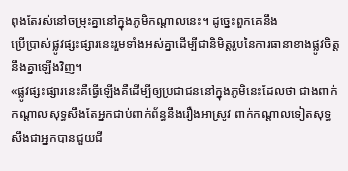ពុងតែរស់នៅចម្រុះគ្នានៅក្នុងភូមិកណ្ដាលនេះ។ ដូច្នេះពួកគេនឹង
ប្រើប្រាស់ផ្លូវផ្សះផ្សារនេះរួមទាំងអស់គ្នាដើម្បីជានិមិត្តរូបនៃការធានាខាងផ្លូវចិត្ត
នឹងគ្នាឡើងវិញ។
«ផ្លូវផ្សះផ្សារនេះគឺធ្វើឡើងគឺដើម្បីឲ្យប្រជាជននៅក្នុងភូមិនេះដែលថា ជាងពាក់
កណ្ដាលសុទ្ធសឹងតែអ្នកជាប់ពាក់ព័ន្ធនឹងរឿងអាស្រូវ ពាក់កណ្ដាលទៀតសុទ្ធ
សឹងជាអ្នកបានជួយជី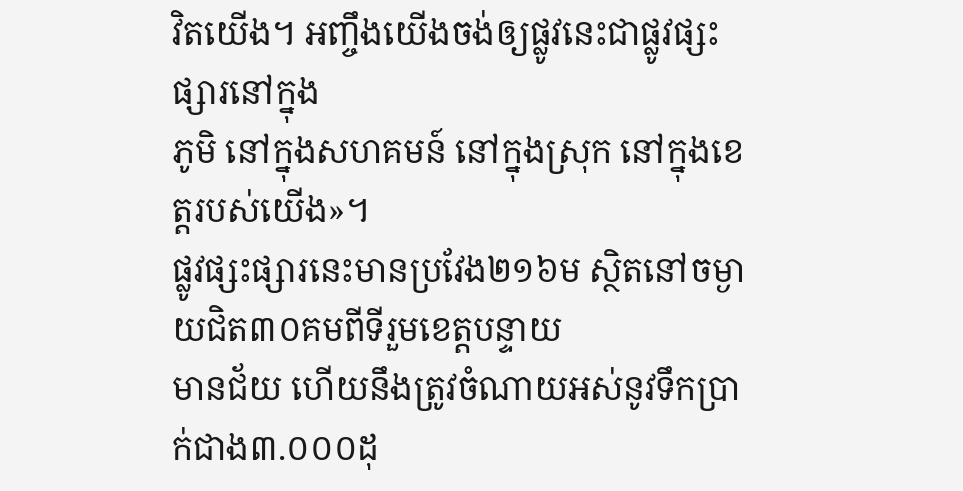វិតយើង។ អញ្ចឹងយើងចង់ឲ្យផ្លូវនេះជាផ្លូវផ្សះផ្សារនៅក្នុង
ភូមិ នៅក្នុងសហគមន៍ នៅក្នុងស្រុក នៅក្នុងខេត្តរបស់យើង»។
ផ្លូវផ្សះផ្សារនេះមានប្រវែង២១៦ម ស្ថិតនៅចម្ងាយជិត៣០គមពីទីរួមខេត្តបន្ទាយ
មានជ័យ ហើយនឹងត្រូវចំណាយអស់នូវទឹកប្រាក់ជាង៣.០០០ដុ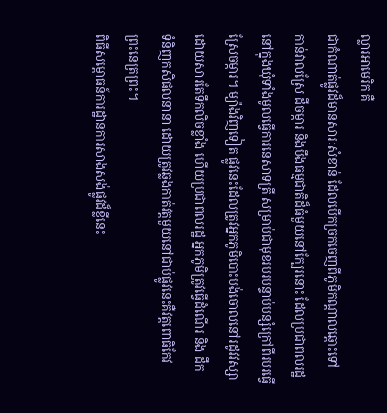ល្លារអាមេរិក គឺ
ជាកំណាត់ផ្លូវដ៏មានសារៈសំខាន់ ដែលបើកច្រកចេញពីភូមិកណ្ដាលឆ្ពោះទៅ
កាន់វាលស្រែ ដីចម្ការ និងបឹងធម្មជាតិដ៏ធំមួយនៅក្បែរនោះ ដែលប្រជាពលរដ្ឋ
នៅក្នុងឃុំទាំងមូលធ្វើការនេសាទត្រី សម្រាប់ជាមុខរបរបន្ទាប់បន្សំក្រៅពីរបរធ្វើ
ស្រែចម្ការ។ ម្យ៉ាងវិញទៀត ផ្លូវនេះដែលត្រូវអ្នកភូមិបោះបង់ចោលនៅរដូវវស្សា
ដោយសារតែទឹកលិចខ្លាំង ហើយប្រជាពលរដ្ឋ អ្នកភូមិត្រូវធ្វើដំណើរ និង ដឹក
ទំនិញកសិផលនានា ដោយត្រូវឆ្លងកាត់វត្តមួយនៅជាប់ផ្លូវនេះគឺវត្តពោធិកែវ
ព្រះនេត្រព្រះ។
ពិធីសម្ពោធន៍ការដ្ឋានការសាងសង់ផ្លូវដ៏ខ្លីនេះ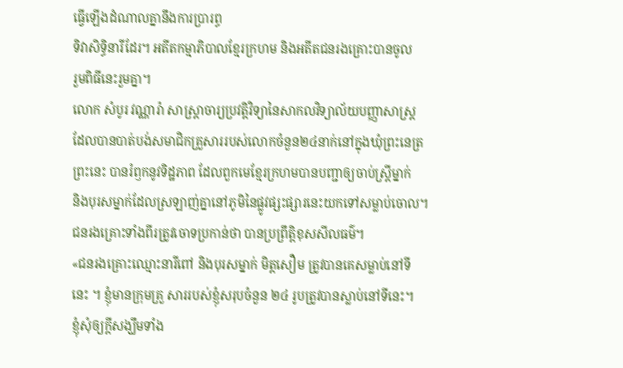ធ្វើឡើងដំណាលគ្នានឹងការប្រារព្ធ
ទិវាសិទ្ធិនារីដែរ។ អតីតកម្មាភិបាលខ្មែរក្រហម និងអតីតជនរងគ្រោះបានចូល
រួមពិធីនេះរួមគ្នា។
លោក សំបូរ វណ្ណារ៉ា សាស្ដ្រាចារ្យប្រវត្តិវិទ្យានៃសាកលវិទ្យាល័យបញ្ញាសាស្ដ្រ
ដែលបានបាត់បង់សមាជិកគ្រួសាររបស់លោកចំនួន២៤នាក់នៅក្នុងឃុំព្រះនេត្រ
ព្រះនេះ បានរំឭកនូវទិដ្ឋភាព ដែលពួកមេខ្មែរក្រហមបានបញ្ជាឲ្យចាប់ស្ដ្រីម្នាក់
និងបុរសម្នាក់ដែលស្រឡាញ់គ្នានៅភូមិនៃផ្លូវផ្សះផ្សារនេះយកទៅសម្លាប់ចោល។
ជនរងគ្រោះទាំងពីរត្រូវចោទប្រកាន់ថា បានប្រព្រឹត្តិខុសសីលធម៌។
«ជនរងគ្រោះឈ្មោះនារីពៅ និងបុរសម្នាក់ មិត្ដសឿម ត្រូវបានគេសម្លាប់នៅទី
នេះ ។ ខ្ញុំមានក្រុមគ្រួ សាររបស់ខ្ញុំសរុបចំនួន ២៤ រូបត្រូវបានស្លាប់នៅទីនេះ។
ខ្ញុំសុំឲ្យក្ដីសង្ឃឹមទាំង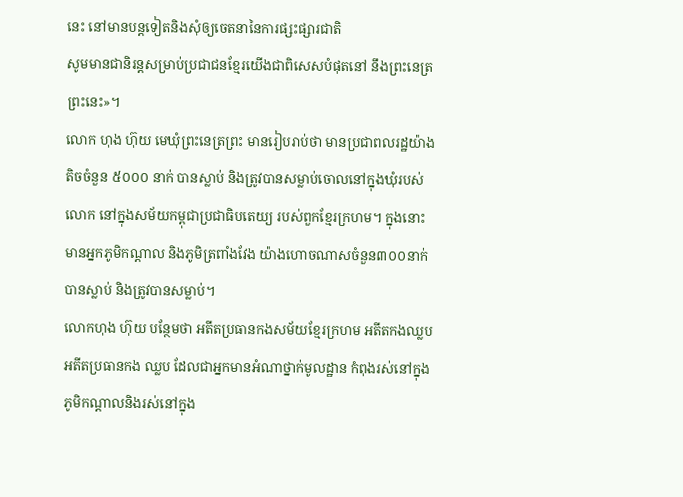នេះ នៅមានបន្ដទៀតនិងសុំឲ្យចេតនានៃការផ្សះផ្សារជាតិ
សូមមានជានិរន្ដសម្រាប់ប្រជាជនខ្មែរយើងជាពិសេសបំផុតនៅ នឹងព្រះនេត្រ
ព្រះនេះ»។
លោក ហុង ហ៊ុយ មេឃុំព្រះនេត្រព្រះ មានរៀបរាប់ថា មានប្រជាពលរដ្ឋយ៉ាង
តិចចំនួន ៥០០០ នាក់ បានស្លាប់ និងត្រូវបានសម្លាប់ចោលនៅក្នុងឃុំរបស់
លោក នៅក្នុងសម័យកម្ពុជាប្រជាធិបតេយ្យ របស់ពួកខ្មែរក្រហម។ ក្នុងនោះ
មានអ្នកភូមិកណ្ដាល និងភូមិត្រពាំងវែង យ៉ាងហោចណាសចំនួន៣០០នាក់
បានស្លាប់ និងត្រូវបានសម្លាប់។
លោកហុង ហ៊ុយ បន្ថែមថា អតីតប្រធានកងសម័យខ្មែរក្រហម អតីតកងឈ្លប
អតីតប្រធានកង ឈ្លប ដែលជាអ្នកមានអំណាថ្នាក់មូលដ្ឋាន កំពុងរស់នៅក្នុង
ភូមិកណ្ដាលនិងរស់នៅក្នុង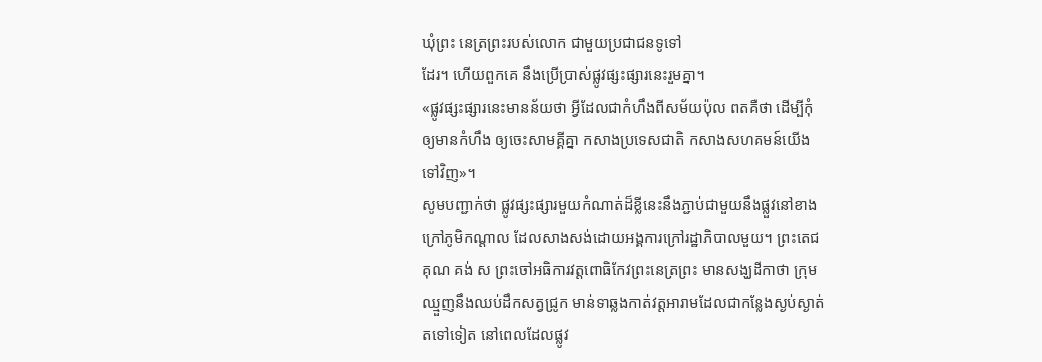ឃុំព្រះ នេត្រព្រះរបស់លោក ជាមួយប្រជាជនទូទៅ
ដែរ។ ហើយពួកគេ នឹងប្រើប្រាស់ផ្លូវផ្សះផ្សារនេះរួមគ្នា។
«ផ្លូវផ្សះផ្សារនេះមានន័យថា អ្វីដែលជាកំហឹងពីសម័យប៉ុល ពតគឺថា ដើម្បីកុំ
ឲ្យមានកំហឹង ឲ្យចេះសាមគ្គីគ្នា កសាងប្រទេសជាតិ កសាងសហគមន៍យើង
ទៅវិញ»។
សូមបញ្ជាក់ថា ផ្លូវផ្សះផ្សារមួយកំណាត់ដ៏ខ្លីនេះនឹងភ្ជាប់ជាមួយនឹងផ្លួវនៅខាង
ក្រៅភូមិកណ្ដាល ដែលសាងសង់ដោយអង្គការក្រៅរដ្ឋាភិបាលមួយ។ ព្រះតេជ
គុណ គង់ ស ព្រះចៅអធិការវត្តពោធិកែវព្រះនេត្រព្រះ មានសង្ឃដីកាថា ក្រុម
ឈ្មួញនឹងឈប់ដឹកសត្វជ្រូក មាន់ទាឆ្លងកាត់វត្តអារាមដែលជាកន្លែងស្ងប់ស្ងាត់
តទៅទៀត នៅពេលដែលផ្លូវ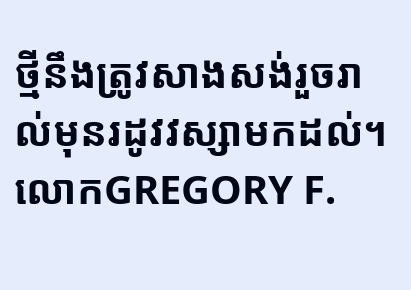ថ្មីនឹងត្រូវសាងសង់រួចរាល់មុនរដូវវស្សាមកដល់។
លោកGREGORY F.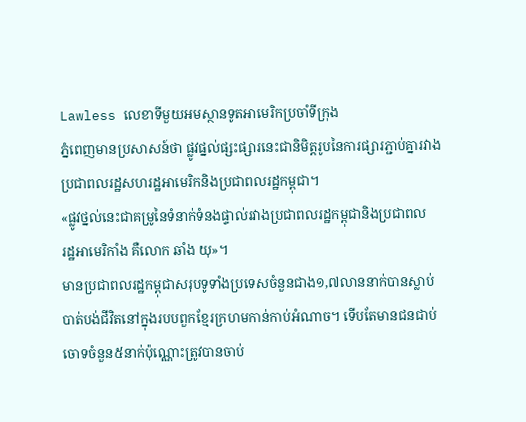Lawless លេខាទីមួយអមស្ថានទូតអាមេរិកប្រចាំទីក្រុង
ភ្នំពេញមានប្រសាសន៍ថា ផ្លូវផ្នល់ផ្សះផ្សារនេះជានិមិត្តរូបនៃការផ្សារភ្ជាប់គ្នារវាង
ប្រជាពលរដ្ឋសហរដ្ឋអាមេរិកនិងប្រជាពលរដ្ឋកម្ពុជា។
«ផ្លូវថ្នល់នេះជាគម្រូនៃទំនាក់ទំនងផ្ទាល់រវាងប្រជាពលរដ្ឋកម្ពុជានិងប្រជាពល
រដ្ឋអាមេរិកាំង គឺលោក ឆាំង យុ»។
មានប្រជាពលរដ្ឋកម្ពុជាសរុបទូទាំងប្រទេសចំនួនជាង១,៧លាននាក់បានស្លាប់
បាត់បង់ជីវិតនៅក្នុងរបបពួកខ្មែរក្រហមកាន់កាប់អំណាច។ ទើបតែមានជនជាប់
ចោទចំនួន៥នាក់ប៉ុណ្ណោះត្រូវបានចាប់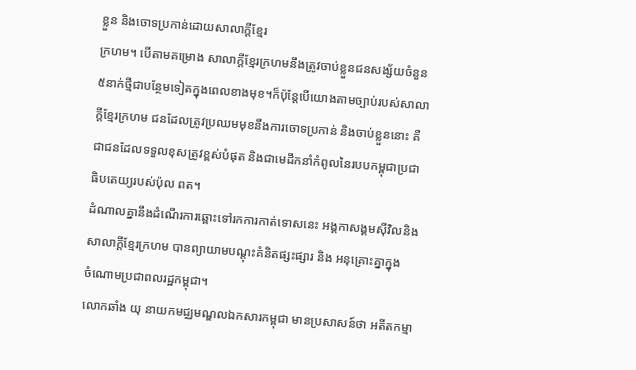ខ្លួន និងចោទប្រកាន់ដោយសាលាក្ដីខ្មែរ
ក្រហម។ បើតាមគម្រោង សាលាក្ដីខ្មែរក្រហមនឹងត្រូវចាប់ខ្លួនជនសង្ស័យចំនួន
៥នាក់ថ្មីជាបន្ថែមទៀតក្នុងពេលខាងមុខ។ក៏ប៉ុន្ដែបើយោងតាមច្បាប់របស់សាលា
ក្ដីខ្មែរក្រហម ជនដែលត្រូវប្រឈមមុខនឹងការចោទប្រកាន់ និងចាប់ខ្លួននោះ គឺ
ជាជនដែលទទួលខុសត្រូវខ្ពស់បំផុត និងជាមេដឹកនាំកំពូលនៃរបបកម្ពុជាប្រជា
ធិបតេយ្យរបស់ប៉ុល ពត។
ដំណាលគ្នានឹងដំណើរការឆ្ពោះទៅរកការកាត់ទោសនេះ អង្គកាសង្គមស៊ីវិលនិង
សាលាក្ដីខ្មែរក្រហម បានព្យាយាមបណ្ដុះគំនិតផ្សះផ្សារ និង អនុគ្រោះគ្នាក្នុង
ចំណោមប្រជាពលរដ្ឋកម្ពុជា។
លោកឆាំង យុ នាយកមជ្ឈមណ្ឌលឯកសារកម្ពុជា មានប្រសាសន៍ថា អតីតកម្មា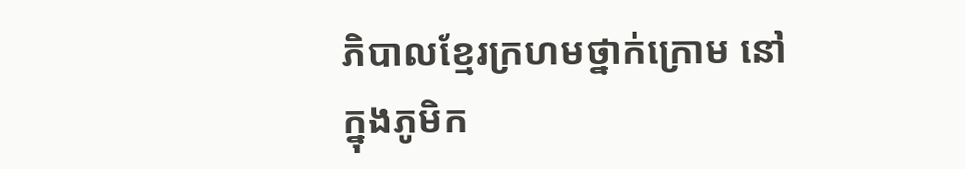ភិបាលខ្មែរក្រហមថ្នាក់ក្រោម នៅក្នុងភូមិក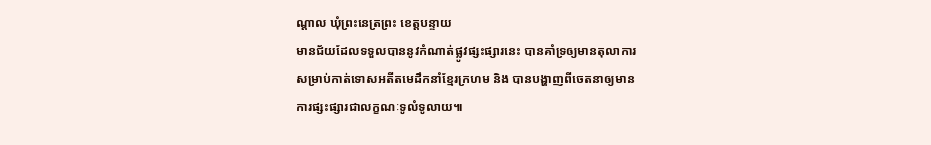ណ្ដាល ឃុំព្រះនេត្រព្រះ ខេត្តបន្ទាយ
មានជ័យដែលទទួលបាននូវកំណាត់ផ្លូវផ្សះផ្សារនេះ បានគាំទ្រឲ្យមានតុលាការ
សម្រាប់កាត់ទោសអតីតមេដឹកនាំខ្មែរក្រហម និង បានបង្ហាញពីចេតនាឲ្យមាន
ការផ្សះផ្សារជាលក្ខណៈទូលំទូលាយ៕